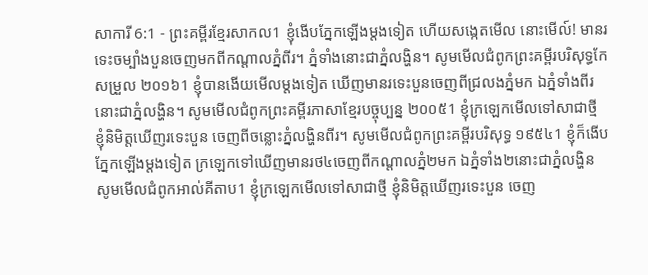សាការី 6:1 - ព្រះគម្ពីរខ្មែរសាកល1 ខ្ញុំងើបភ្នែកឡើងម្ដងទៀត ហើយសង្កេតមើល នោះមើល៍! មានរទេះចម្បាំងបួនចេញមកពីកណ្ដាលភ្នំពីរ។ ភ្នំទាំងនោះជាភ្នំលង្ហិន។ សូមមើលជំពូកព្រះគម្ពីរបរិសុទ្ធកែសម្រួល ២០១៦1 ខ្ញុំបានងើយមើលម្តងទៀត ឃើញមានរទេះបួនចេញពីជ្រលងភ្នំមក ឯភ្នំទាំងពីរនោះជាភ្នំលង្ហិន។ សូមមើលជំពូកព្រះគម្ពីរភាសាខ្មែរបច្ចុប្បន្ន ២០០៥1 ខ្ញុំក្រឡេកមើលទៅសាជាថ្មី ខ្ញុំនិមិត្តឃើញរទេះបួន ចេញពីចន្លោះភ្នំលង្ហិនពីរ។ សូមមើលជំពូកព្រះគម្ពីរបរិសុទ្ធ ១៩៥៤1 ខ្ញុំក៏ងើបភ្នែកឡើងម្តងទៀត ក្រឡេកទៅឃើញមានរថ៤ចេញពីកណ្តាលភ្នំ២មក ឯភ្នំទាំង២នោះជាភ្នំលង្ហិន សូមមើលជំពូកអាល់គីតាប1 ខ្ញុំក្រឡេកមើលទៅសាជាថ្មី ខ្ញុំនិមិត្តឃើញរទេះបួន ចេញ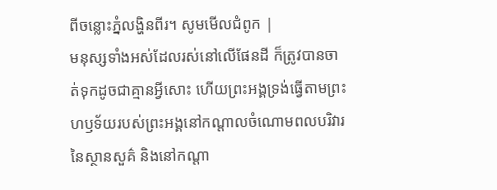ពីចន្លោះភ្នំលង្ហិនពីរ។ សូមមើលជំពូក |
មនុស្សទាំងអស់ដែលរស់នៅលើផែនដី ក៏ត្រូវបានចាត់ទុកដូចជាគ្មានអ្វីសោះ ហើយព្រះអង្គទ្រង់ធ្វើតាមព្រះហឫទ័យរបស់ព្រះអង្គនៅកណ្ដាលចំណោមពលបរិវារនៃស្ថានសួគ៌ និងនៅកណ្ដា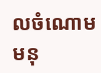លចំណោមមនុ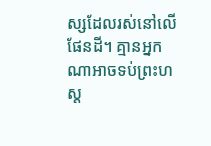ស្សដែលរស់នៅលើផែនដី។ គ្មានអ្នកណាអាចទប់ព្រះហស្ត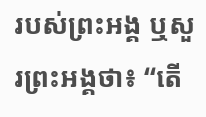របស់ព្រះអង្គ ឬសួរព្រះអង្គថា៖ “តើ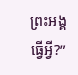ព្រះអង្គធ្វើអ្វី?”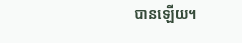បានឡើយ។